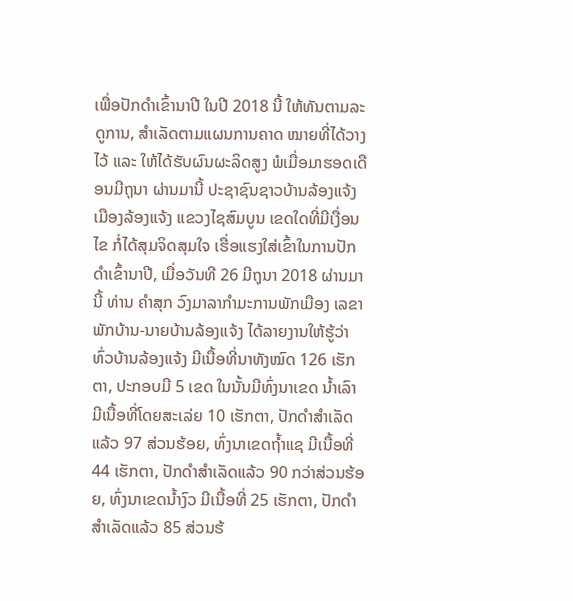ເພື່ອປັກດໍາເຂົ້ານາປີ ໃນປີ 2018 ນີ້ ໃຫ້ທັນຕາມລະດູການ, ສໍາເລັດຕາມແຜນການຄາດ ໝາຍທີ່ໄດ້ວາງໄວ້ ແລະ ໃຫ້ໄດ້ຮັບຜົນຜະລິດສູງ ພໍເມື່ອມາຮອດເດືອນມີຖຸນາ ຜ່ານມານີ້ ປະຊາຊົນຊາວບ້ານລ້ອງແຈ້ງ ເມືອງລ້ອງແຈ້ງ ແຂວງໄຊສົມບູນ ເຂດໃດທີ່ມີເງື່ອນໄຂ ກໍ່ໄດ້ສຸມຈິດສຸມໃຈ ເຮື່ອແຮງໃສ່ເຂົ້າໃນການປັກດໍາເຂົ້ານາປີ, ເມື່ອວັນທີ 26 ມີຖຸນາ 2018 ຜ່ານມານີ້ ທ່ານ ຄໍາສຸກ ວົງມາລາກຳມະການພັກເມືອງ ເລຂາພັກບ້ານ-ນາຍບ້ານລ້ອງແຈ້ງ ໄດ້ລາຍງານໃຫ້ຮູ້ວ່າ ທົ່ວບ້ານລ້ອງແຈ້ງ ມີເນື້ອທີ່ນາທັງໝົດ 126 ເຮັກຕາ, ປະກອບມີ 5 ເຂດ ໃນນັ້ນມີທົ່ງນາເຂດ ນໍ້າເລົາ ມີເນື້ອທີ່ໂດຍສະເລ່ຍ 10 ເຮັກຕາ, ປັກດໍາສໍາເລັດແລ້ວ 97 ສ່ວນຮ້ອຍ, ທົ່ງນາເຂດຖໍ້າແຊ ມີເນື້ອທີ່ 44 ເຮັກຕາ, ປັກດໍາສໍາເລັດແລ້ວ 90 ກວ່າສ່ວນຮ້ອຍ, ທົ່ງນາເຂດນໍ້າງົວ ມີເນື້ອທີ່ 25 ເຮັກຕາ, ປັກດໍາສໍາເລັດແລ້ວ 85 ສ່ວນຮ້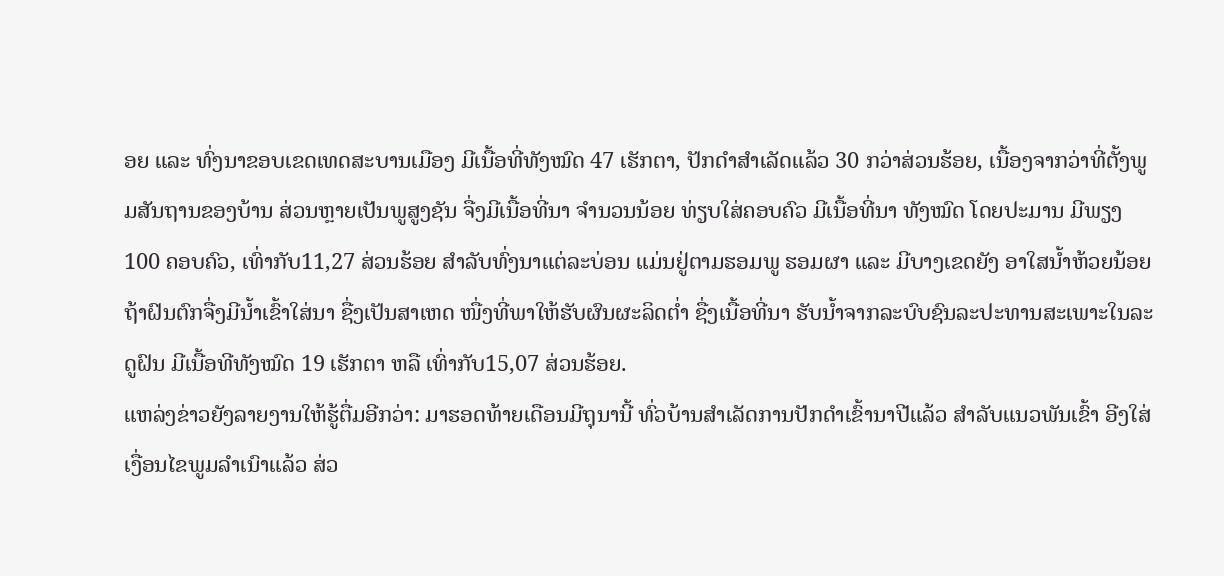ອຍ ແລະ ທົ່ງນາຂອບເຂດເທດສະບານເມືອງ ມີເນື້ອທີ່ທັງໝົດ 47 ເຮັກຕາ, ປັກດໍາສໍາເລັດແລ້ວ 30 ກວ່າສ່ວນຮ້ອຍ, ເນື້ອງຈາກວ່າທີ່ຕັ້ງພູມສັນຖານຂອງບ້ານ ສ່ວນຫຼາຍເປັນພູສູງຊັນ ຈື່ງມີເນື້ອທີ່ນາ ຈໍານວນນ້ອຍ ທ່ຽບໃສ່ຄອບຄົວ ມີເນື້ອທີ່ນາ ທັງໝົດ ໂດຍປະມານ ມີພຽງ100 ຄອບຄົວ, ເທົ່າກັບ11,27 ສ່ວນຮ້ອຍ ສໍາລັບທົ່ງນາແຕ່ລະບ່ອນ ແມ່ນຢູ່ຕາມຮອມພູ ຮອມຜາ ແລະ ມີບາງເຂດຍັງ ອາໃສນໍ້າຫ້ວຍນ້ອຍ ຖ້າຝົນຕົກຈື່ງມີນໍ້າເຂົ້າໃສ່ນາ ຊື່ງເປັນສາເຫດ ໜື່ງທີ່ພາໃຫ້ຮັບຜົນຜະລິດຕໍ່າ ຊື່ງເນື້ອທີ່ນາ ຮັບນໍ້າຈາກລະບົບຊົນລະປະທານສະເພາະໃນລະດູຝົນ ມີເນື້ອທີທັງໝົດ 19 ເຮັກຕາ ຫລື ເທົ່າກັບ15,07 ສ່ວນຮ້ອຍ.
ແຫລ່ງຂ່າວຍັງລາຍງານໃຫ້ຮູ້ຕື່ມອີກວ່າ: ມາຮອດທ້າຍເດືອນມີຖຸນານີ້ ທົ່ວບ້ານສໍາເລັດການປັກດໍາເຂົ້ານາປີແລ້ວ ສໍາລັບແນວພັນເຂົ້າ ອີງໃສ່ເງື່ອນໄຂພູມລໍາເນົາແລ້ວ ສ່ວ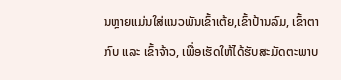ນຫຼາຍແມ່ນໃສ່ແນວພັນເຂົ້າເຕ້ຍ,ເຂົ້າປ້ານລົມ, ເຂົ້າຕາກົບ ແລະ ເຂົ້າຈ້າວ, ເພື່ອເຮັດໃຫ້ໄດ້ຮັບສະມັດຕະພາບ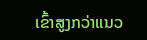ເຂົ້າສູງກວ່າແນວ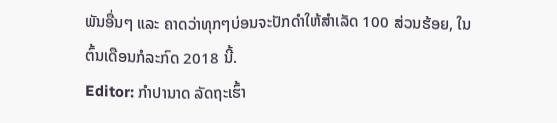ພັນອື່ນໆ ແລະ ຄາດວ່າທຸກໆບ່ອນຈະປັກດໍາໃຫ້ສໍາເລັດ 100 ສ່ວນຮ້ອຍ, ໃນຕົ້ນເດືອນກໍລະກົດ 2018 ນີ້.
Editor: ກຳປານາດ ລັດຖະເຮົ້າ